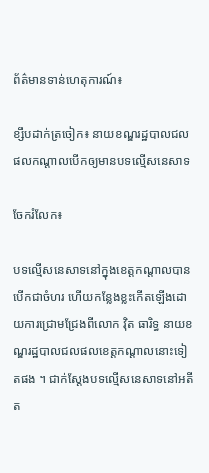ព័ត៌មានទាន់ហេតុការណ៍៖

ខ្សឹបដាក់ត្រចៀក៖ នាយខណ្ឌរដ្ឋបាលជលផលកណ្តាលបើកឲ្យមានបទល្មើសនេសាទ

ចែករំលែក៖

បទល្មើសនេសាទនៅក្នុងខេត្តកណ្តាលបានបើកជាចំហរ ហើយកន្លែងខ្លះកើតឡើងដោយការជ្រោមជ្រែងពីលោក វ៉ិត ធារិទ្ធ នាយខណ្ឌរដ្ឋបាលជលផលខេត្តកណ្តាលនោះទៀតផង ។ ជាក់ស្តែងបទល្មើសនេសាទនៅអតីត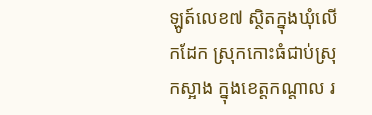ឡូត៍លេខ៧ ស្ថិតក្នុងឃុំលើកដែក ស្រុកកោះធំជាប់ស្រុកស្អាង ក្នុងខេត្តកណ្តាល រ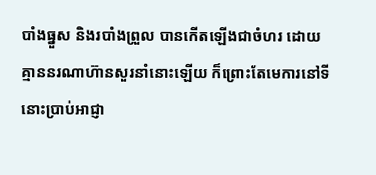បាំងធ្នួស និងរបាំងព្រួល បានកើតឡើងជាចំហរ ដោយគ្មាននរណាហ៊ានសួរនាំនោះឡើយ ក៏ព្រោះតែមេការនៅទីនោះប្រាប់អាជ្ញា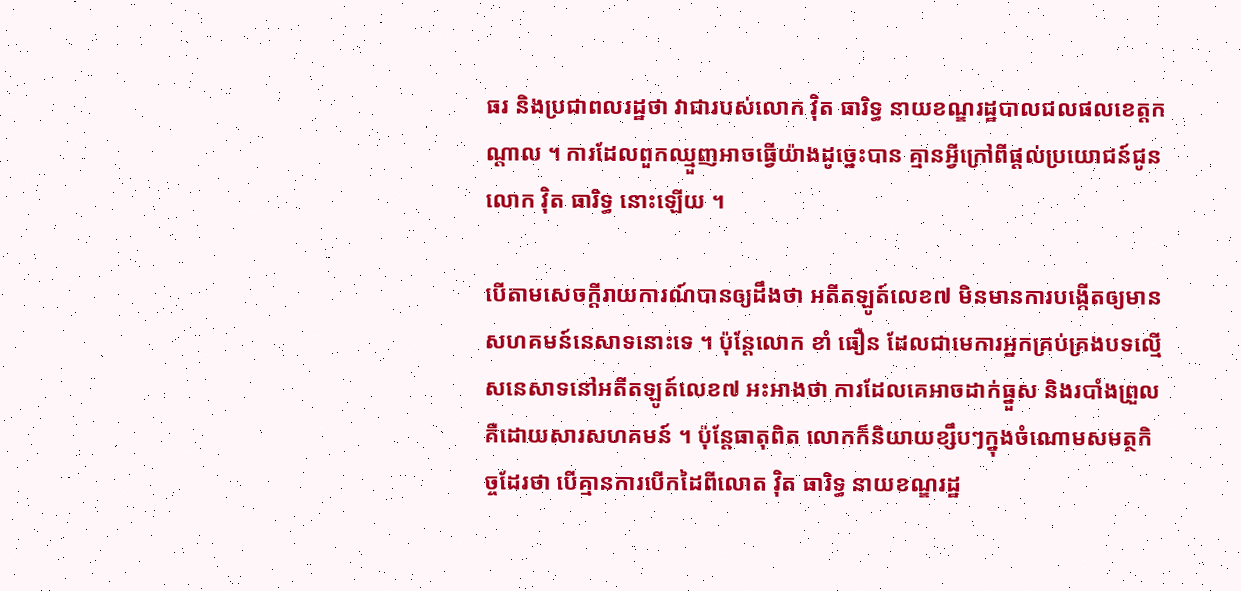ធរ និងប្រជាពលរដ្ឋថា វាជារបស់លោក វ៉ិត ធារិទ្ធ នាយខណ្ឌរដ្ឋបាលជលផលខេត្តកណ្តាល ។ ការដែលពួកឈ្មួញអាចធ្វើយ៉ាងដូច្នេះបាន គ្មានអ្វីក្រៅពីផ្តល់ប្រយោជន៍ជូនលោក វ៉ិត ធារិទ្ធ នោះឡើយ ។

បើតាមសេចក្តីរាយការណ៍បានឲ្យដឹងថា អតីតឡូត៍លេខ៧ មិនមានការបង្កើតឲ្យមានសហគមន៍នេសាទនោះទេ ។ ប៉ុន្តែលោក ខាំ ធឿន ដែលជាមេការអ្នកគ្រប់គ្រងបទល្មើសនេសាទនៅអតីតឡូត៍លេខ៧ អះអាងថា ការដែលគេអាចដាក់ធ្នួស និងរបាំងព្រួល គឺដោយសារសហគមន៍ ។ ប៉ុន្តែធាតុពិត លោកក៏និយាយខ្សឹបៗក្នុងចំណោមសមត្ថកិច្ចដែរថា បើគ្មានការបើកដៃពីលោត វ៉ិត ធារិទ្ធ នាយខណ្ឌរដ្ឋ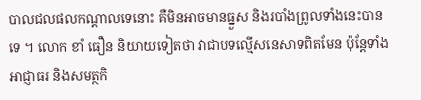បាលជលផលកណ្តាលទេនោះ គឺមិនអាចមានធ្នួស និងរបាំងព្រូលទាំងនេះបានទេ ។ លោក ខាំ ធឿន និយាយទៀតថា វាជាបទល្មើសនេសាទពិតមែន ប៉ុន្តែទាំងអាជ្ញាធរ និងសមត្ថកិ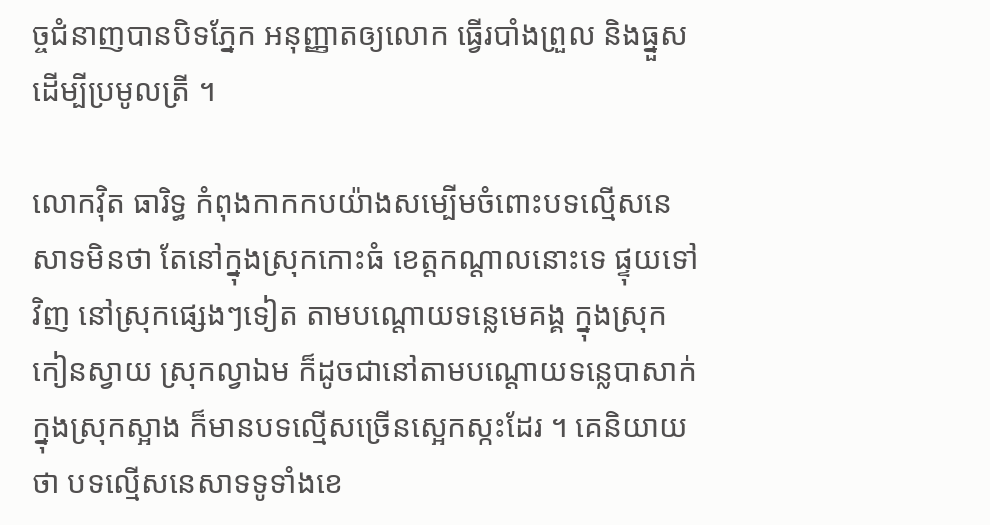ច្ចជំនាញបានបិទភ្នែក អនុញ្ញាតឲ្យលោក ធ្វើរបាំងព្រួល និងធ្នួសដើម្បីប្រមូលត្រី ។

លោកវ៉ិត ធារិទ្ធ កំពុងកាកកបយ៉ាងសម្បើមចំពោះបទល្មើសនេសាទមិនថា តែនៅក្នុងស្រុកកោះធំ ខេត្តកណ្តាលនោះទេ ផ្ទុយទៅវិញ នៅស្រុកផ្សេងៗទៀត តាមបណ្តោយទន្លេមេគង្គ ក្នុងស្រុកកៀនស្វាយ ស្រុកល្វាឯម ក៏ដូចជានៅតាមបណ្តោយទន្លេបាសាក់ ក្នុងស្រុកស្អាង ក៏មានបទល្មើសច្រើនស្អេកស្កះដែរ ។ គេនិយាយថា បទល្មើសនេសាទទូទាំងខេ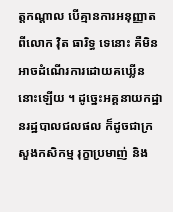ត្តកណ្តាល បើគ្មានការអនុញ្ញាតពីលោក វ៉ិត ធារិទ្ធ ទេនោះ គឺមិនអាចដំណើរការដោយគឃ្លើននោះឡើយ ។ ដូច្នេះអគ្គនាយកដ្ឋានរដ្ឋបាលជលផល ក៏ដូចជាក្រសួងកសិកម្ម រុក្ខាប្រមាញ់ និង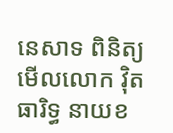នេសាទ ពិនិត្យមើលលោក វ៉ិត ធារិទ្ធ នាយខ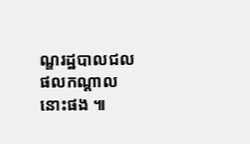ណ្ឌរដ្ឋបាលជលផលកណ្តាលនោះផង ៕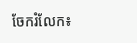ចែករំលែក៖